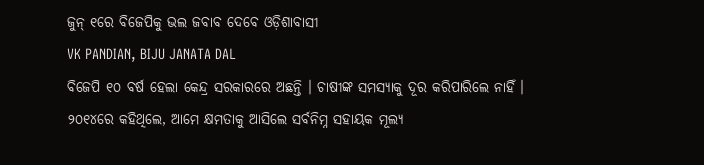ଜୁନ୍ ୧ରେ ବିଜେପିକୁ ଭଲ ଜବାବ ଦେବେ ଓଡ଼ିଶାବାସୀ
VK PANDIAN, BIJU JANATA DAL
ବିଜେପି ୧୦ ବର୍ଷ ହେଲା କେନ୍ଦ୍ର ସରକାରରେ ଅଛନ୍ତି । ଚାଷୀଙ୍କ ସମସ୍ୟାକୁ ଦୂର କରିପାରିଲେ ନାହିଁ । ୨୦୧୪ରେ କହିଥିଲେ, ଆମେ କ୍ଷମତାକୁ ଆସିଲେ ସର୍ବନିମ୍ନ ସହାୟକ ମୂଲ୍ୟ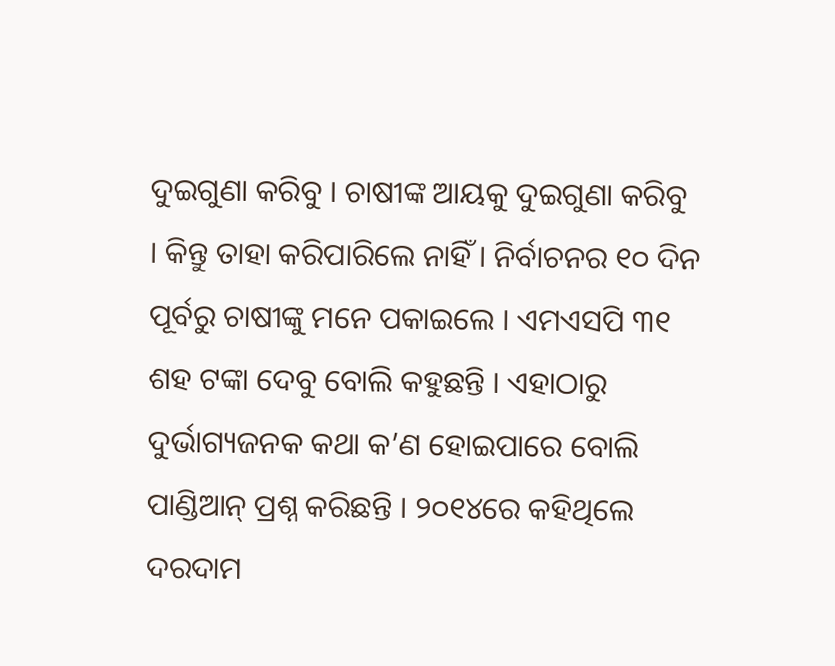ଦୁଇଗୁଣା କରିବୁ । ଚାଷୀଙ୍କ ଆୟକୁ ଦୁଇଗୁଣା କରିବୁ । କିନ୍ତୁ ତାହା କରିପାରିଲେ ନାହିଁ । ନିର୍ବାଚନର ୧୦ ଦିନ ପୂର୍ବରୁ ଚାଷୀଙ୍କୁ ମନେ ପକାଇଲେ । ଏମଏସପି ୩୧ ଶହ ଟଙ୍କା ଦେବୁ ବୋଲି କହୁଛନ୍ତି । ଏହାଠାରୁ ଦୁର୍ଭାଗ୍ୟଜନକ କଥା କ’ଣ ହୋଇପାରେ ବୋଲି ପାଣ୍ଡିଆନ୍ ପ୍ରଶ୍ନ କରିଛନ୍ତି । ୨୦୧୪ରେ କହିଥିଲେ ଦରଦାମ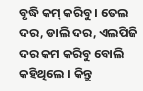ବୃଦ୍ଧି କମ୍ କରିବୁ । ତେଲ ଦର, ଡାଲି ଦର, ଏଲପିଜି ଦର କମ କରିବୁ ବୋଲି କହିଥିଲେ । କିନ୍ତୁ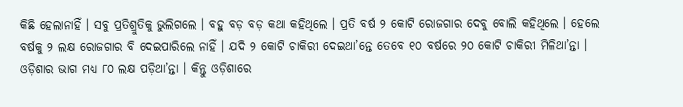କିଛି ହେଲାନାହିଁ । ସବୁ ପ୍ରତିଶ୍ରୁତିକୁ ଭୁଲିଗଲେ । ବହୁ ବଡ଼ ବଡ଼ କଥା କହିଥିଲେ । ପ୍ରତି ବର୍ଷ ୨ କୋଟି ରୋଜଗାର ଦେବୁ ବୋଲି କହିଥିଲେ । ହେଲେ ବର୍ଷକୁ ୨ ଲକ୍ଷ ରୋଜଗାର ବି ଦେଇପାରିଲେ ନାହିଁ । ଯଦି ୨ କୋଟି ଚାକିରୀ ଦେଇଥା’ନ୍ତେ ତେବେ ୧୦ ବର୍ଷରେ ୨୦ କୋଟି ଚାକିରୀ ମିଳିଥା’ନ୍ତା । ଓଡ଼ିଶାର ଭାଗ ମଧ୍ୟ ୮୦ ଲକ୍ଷ ପଡ଼ିଥା’ନ୍ତା । କିନ୍ତୁ ଓଡ଼ିଶାରେ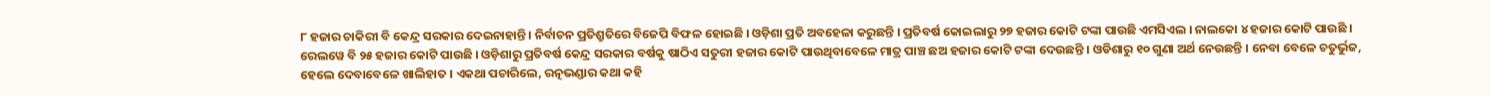୮ ହଜାର ଚାକିରୀ ବି କେନ୍ଦ୍ର ସରକାର ଦେଇନାହାନ୍ତି । ନିର୍ବାଚନ ପ୍ରତିଶ୍ରୁତିରେ ବିଜେପି ବିଫଳ ହୋଇଛି । ଓଡ଼ିଶା ପ୍ରତି ଅବହେଳା କରୁଛନ୍ତି । ପ୍ରତିବର୍ଷ କୋଇଲାରୁ ୨୭ ହଜାର କୋଟି ଟଙ୍କା ପାଉଛି ଏମସିଏଲ । ନାଲକୋ ୪ ହଜାର କୋଟି ପାଉଛି । ରେଲୱେ ବି ୨୫ ହଜାର କୋଟି ପାଉଛି । ଓଡ଼ିଶାରୁ ପ୍ରତିବର୍ଷ କେନ୍ଦ୍ର ସରକାର ବର୍ଷକୁ ଷାଠିଏ ସତୁରୀ ହଜାର କୋଟି ପାଉଥିବାବେଳେ ମାତ୍ର ପାଞ୍ଚ ଛଅ ହଜାର କୋଟି ଟଙ୍କା ଦେଉଛନ୍ତି । ଓଡିଶାରୁ ୧୦ ଗୁଣା ଅର୍ଥ ନେଉଛନ୍ତି । ନେବା ବେଳେ ଚତୁର୍ଭୁଜ, ହେଲେ ଦେବାବେଳେ ଖାଲିହାତ । ଏକଥା ପଚାରିଲେ, ରତ୍ନଭଣ୍ଡାର କଥା କହି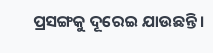ପ୍ରସଙ୍ଗକୁ ଦୂରେଇ ଯାଉଛନ୍ତି ।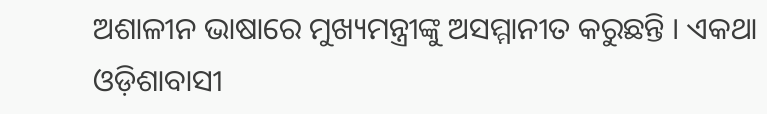ଅଶାଳୀନ ଭାଷାରେ ମୁଖ୍ୟମନ୍ତ୍ରୀଙ୍କୁ ଅସମ୍ମାନୀତ କରୁଛନ୍ତି । ଏକଥା ଓଡ଼ିଶାବାସୀ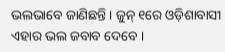ଭଲଭାବେ ଜାଣିଛନ୍ତି । ଜୁନ୍ ୧ରେ ଓଡ଼ିଶାବାସୀ ଏହାର ଭଲ ଜବାବ ଦେବେ ।